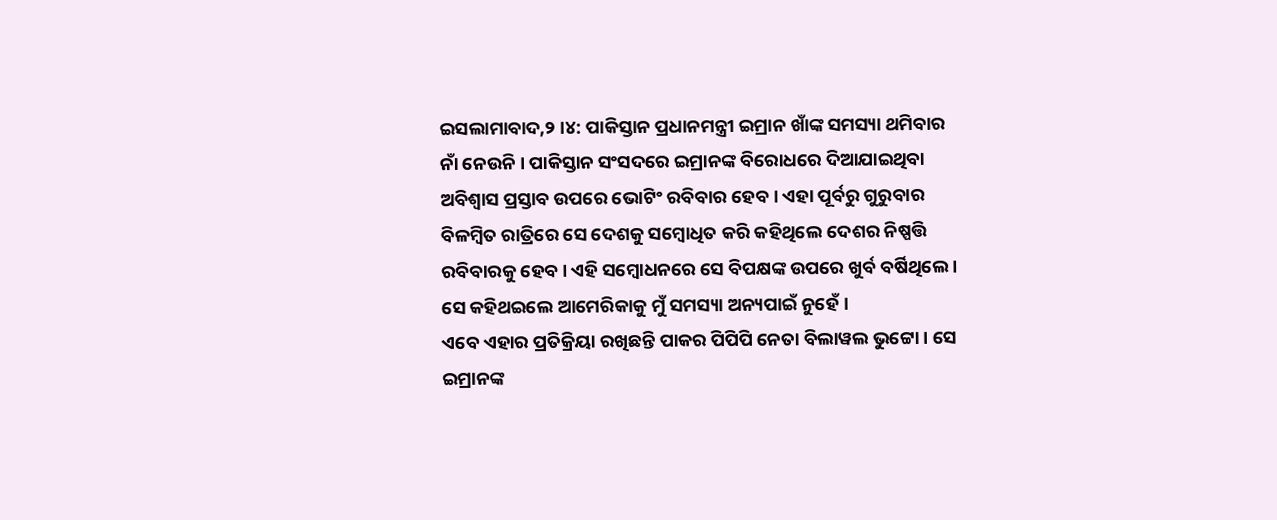ଇସଲାମାବାଦ,୨ ।୪: ପାକିସ୍ତାନ ପ୍ରଧାନମନ୍ତ୍ରୀ ଇମ୍ରାନ ଖାଁଙ୍କ ସମସ୍ୟା ଥମିବାର ନାଁ ନେଉନି । ପାକିସ୍ତାନ ସଂସଦରେ ଇମ୍ରାନଙ୍କ ବିରୋଧରେ ଦିଆଯାଇଥିବା ଅବିଶ୍ୱାସ ପ୍ରସ୍ତାବ ଉପରେ ଭୋଟିଂ ରବିବାର ହେବ । ଏହା ପୂର୍ବରୁ ଗୁରୁବାର ବିଳମ୍ବିତ ରାତ୍ରିରେ ସେ ଦେଶକୁ ସମ୍ବୋଧିତ କରି କହିଥିଲେ ଦେଶର ନିଷ୍ପତ୍ତି ରବିବାରକୁ ହେବ । ଏହି ସମ୍ବୋଧନରେ ସେ ବିପକ୍ଷଙ୍କ ଉପରେ ଖୁର୍ବ ବର୍ଷିଥିଲେ । ସେ କହିଥଇଲେ ଆମେରିକାକୁ ମୁଁ ସମସ୍ୟା ଅନ୍ୟପାଇଁ ନୁହେଁ ।
ଏବେ ଏହାର ପ୍ରତିକ୍ରିୟା ରଖିଛନ୍ତି ପାକର ପିପିପି ନେତା ବିଲାୱଲ ଭୁଟ୍ଟୋ । ସେ ଇମ୍ରାନଙ୍କ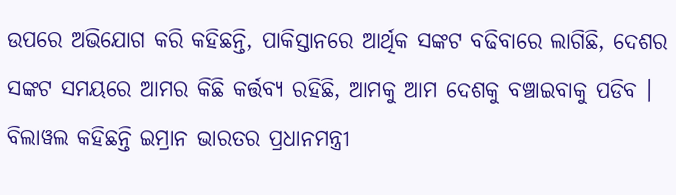ଉପରେ ଅଭିଯୋଗ କରି କହିଛନ୍ତି, ପାକିସ୍ତାନରେ ଆର୍ଥିକ ସଙ୍କଟ ବଢିବାରେ ଲାଗିଛି, ଦେଶର ସଙ୍କଟ ସମୟରେ ଆମର କିଛି କର୍ତ୍ତବ୍ୟ ରହିଛି, ଆମକୁ ଆମ ଦେଶକୁ ବଞ୍ଚାଇବାକୁ ପଡିବ । ବିଲାୱଲ କହିଛନ୍ତି ଇମ୍ରାନ ଭାରତର ପ୍ରଧାନମନ୍ତ୍ରୀ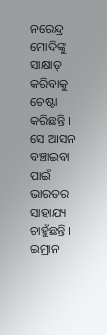ନରେନ୍ଦ୍ର ମୋଦିଙ୍କୁ ସାକ୍ଷାତ୍ କରିବାକୁ ଚେଷ୍ଟା କରିଛନ୍ତି । ସେ ଆସନ ବଞ୍ଚାଇବା ପାଇଁ ଭାରତର ସାହାଯ୍ୟ ଚାହୁଁଛନ୍ତି । ଇମ୍ରାନ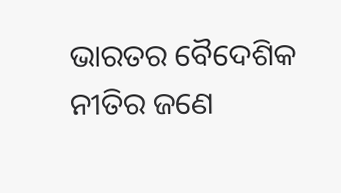ଭାରତର ବୈଦେଶିକ ନୀତିର ଜଣେ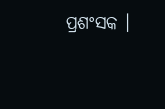ପ୍ରଶଂସକ ।